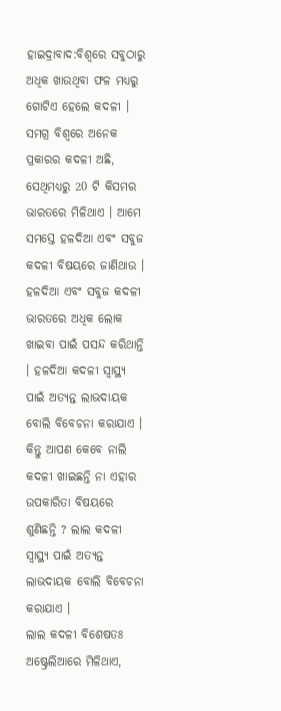ହାଇଦ୍ରାବାଦ:ବିଶ୍ବରେ ସବୁଠାରୁ ଅଧିକ ଖାଉଥିବା ଫଳ ମଧ୍ୟରୁ ଗୋଟିଏ ହେଲେ କଦଳୀ । ସମଗ୍ର ବିଶ୍ୱରେ ଅନେକ ପ୍ରକାରର କଦଳୀ ଅଛି, ସେଥିମଧ୍ୟରୁ 20 ଟି କିସମର ଭାରତରେ ମିଳିଥାଏ । ଆମେ ସମସ୍ତେ ହଳଦିଆ ଏବଂ ସବୁଜ କଦଳୀ ବିଷୟରେ ଜାଣିଥାଉ । ହଳଦିଆ ଏବଂ ସବୁଜ କଦଳୀ ଭାରତରେ ଅଧିକ ଲୋକ ଖାଇବା ପାଇଁ ପସନ୍ଦ କରିଥାନ୍ତି । ହଳଦିଆ କଦଳୀ ସ୍ୱାସ୍ଥ୍ୟ ପାଇଁ ଅତ୍ୟନ୍ତ ଲାଭଦାୟକ ବୋଲି ବିବେଚନା କରାଯାଏ । କିନ୍ତୁ ଆପଣ କେବେ ନାଲି କଦଳୀ ଖାଇଛନ୍ତି ନା ଏହାର ଉପକାରିତା ବିଷୟରେ ଶୁଣିଛନ୍ତି ? ଲାଲ କଦଳୀ ସ୍ୱାସ୍ଥ୍ୟ ପାଇଁ ଅତ୍ୟନ୍ତ ଲାଭଦାୟକ ବୋଲି ବିବେଚନା କରାଯାଏ ।
ଲାଲ କଦଳୀ ବିଶେଷତଃ ଅଷ୍ଟ୍ରେଲିଆରେ ମିଳିଥାଏ,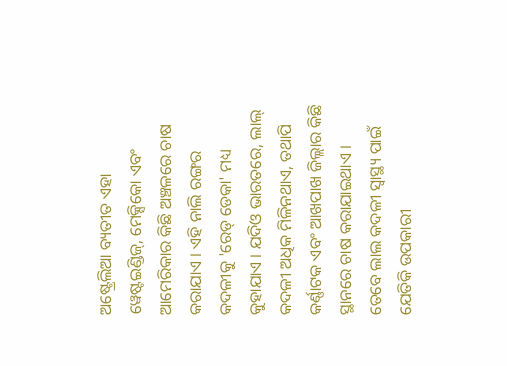ଅଷ୍ଟ୍ରେଲିଆ ବ୍ୟତୀତ ଏହା ୱେଷ୍ଟଇଣ୍ଡିଜ୍, ମେକ୍ସିକୋ ଏବଂ ଆମେରିକାର କିଛି ଅଞ୍ଚଳରେ ଚାଷ କରାଯାଏ । ଏହି ନାଲି ରଙ୍ଗର କଦଳୀକୁ 'ରେଡ୍ ଡେକା' ମଧ୍ୟ କୁହାଯାଏ । ଯଦିଓ ଭାରତରେ, ଲାଲ୍ କଦଳୀ ଅଧିକ ମିଳିନଥାଏ, ତଥାପି କର୍ଣ୍ଣାଟକ ଏବଂ ଆଖପାଖ ଜିଲ୍ଲାର କିଛି ସ୍ଥାନରେ ଚାଷ କରାଯାଇଥାଏ । ତେବେ ଲାଲ କଦଳୀ ସ୍ବାସ୍ଥ୍ୟ ପାଇଁ ଯେତିକି ଉପକାରୀ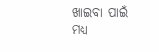ଖାଇବା ପାଇଁ ମଧ୍ୟ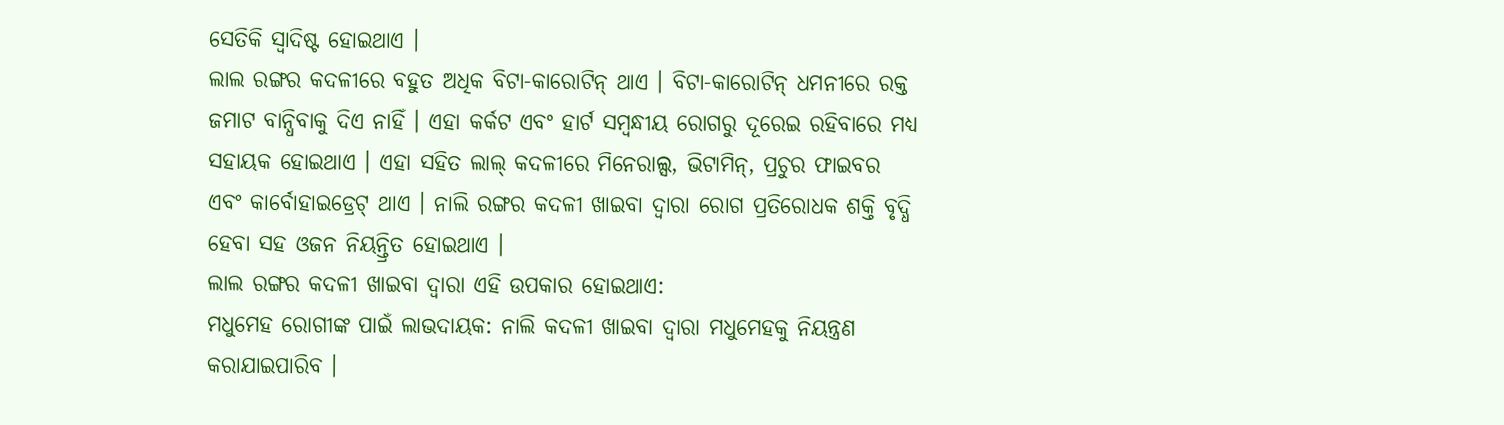ସେତିକି ସ୍ବାଦିଷ୍ଟ ହୋଇଥାଏ ।
ଲାଲ ରଙ୍ଗର କଦଳୀରେ ବହୁତ ଅଧିକ ବିଟା-କାରୋଟିନ୍ ଥାଏ । ବିଟା-କାରୋଟିନ୍ ଧମନୀରେ ରକ୍ତ ଜମାଟ ବାନ୍ଧିବାକୁ ଦିଏ ନାହିଁ । ଏହା କର୍କଟ ଏବଂ ହାର୍ଟ ସମ୍ବନ୍ଧୀୟ ରୋଗରୁ ଦୂରେଇ ରହିବାରେ ମଧ୍ୟ ସହାୟକ ହୋଇଥାଏ । ଏହା ସହିତ ଲାଲ୍ କଦଳୀରେ ମିନେରାଲ୍ସ, ଭିଟାମିନ୍, ପ୍ରଚୁର ଫାଇବର ଏବଂ କାର୍ବୋହାଇଡ୍ରେଟ୍ ଥାଏ । ନାଲି ରଙ୍ଗର କଦଳୀ ଖାଇବା ଦ୍ୱାରା ରୋଗ ପ୍ରତିରୋଧକ ଶକ୍ତି ବୃଦ୍ଧି ହେବା ସହ ଓଜନ ନିୟନ୍ତ୍ରିତ ହୋଇଥାଏ ।
ଲାଲ ରଙ୍ଗର କଦଳୀ ଖାଇବା ଦ୍ବାରା ଏହି ଉପକାର ହୋଇଥାଏ:
ମଧୁମେହ ରୋଗୀଙ୍କ ପାଇଁ ଲାଭଦାୟକ: ନାଲି କଦଳୀ ଖାଇବା ଦ୍ୱାରା ମଧୁମେହକୁ ନିୟନ୍ତ୍ରଣ କରାଯାଇପାରିବ ।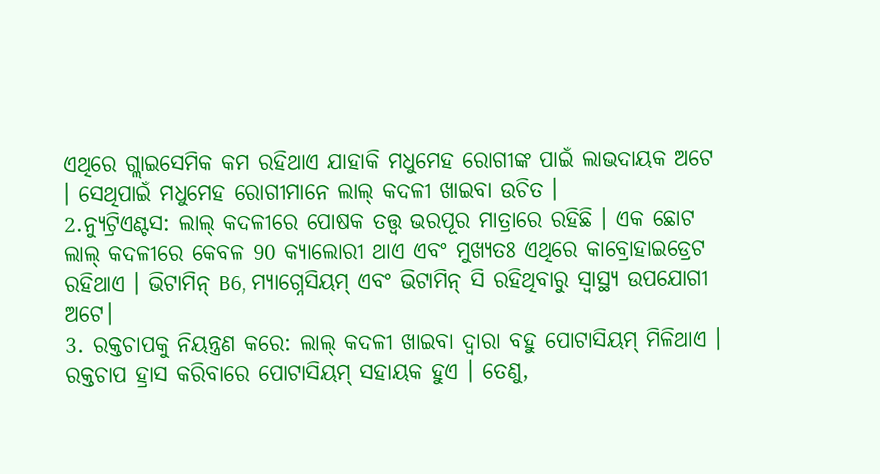ଏଥିରେ ଗ୍ଲାଇସେମିକ କମ ରହିଥାଏ ଯାହାକି ମଧୁମେହ ରୋଗୀଙ୍କ ପାଇଁ ଲାଭଦାୟକ ଅଟେ । ସେଥିପାଇଁ ମଧୁମେହ ରୋଗୀମାନେ ଲାଲ୍ କଦଳୀ ଖାଇବା ଉଚିତ ।
2.ନ୍ୟୁଟ୍ରିଏଣ୍ଟସ: ଲାଲ୍ କଦଳୀରେ ପୋଷକ ତତ୍ତ୍ୱ ଭରପୂର ମାତ୍ରାରେ ରହିଛି । ଏକ ଛୋଟ ଲାଲ୍ କଦଳୀରେ କେବଳ 90 କ୍ୟାଲୋରୀ ଥାଏ ଏବଂ ମୁଖ୍ୟତଃ ଏଥିରେ କାବ୍ରୋହାଇଡ୍ରେଟ ରହିଥାଏ । ଭିଟାମିନ୍ B6, ମ୍ୟାଗ୍ନେସିୟମ୍ ଏବଂ ଭିଟାମିନ୍ ସି ରହିଥିବାରୁ ସ୍ବାସ୍ଥ୍ୟ ଉପଯୋଗୀ ଅଟେ।
3. ରକ୍ତଚାପକୁ ନିୟନ୍ତ୍ରଣ କରେ: ଲାଲ୍ କଦଳୀ ଖାଇବା ଦ୍ବାରା ବହୁ ପୋଟାସିୟମ୍ ମିଳିଥାଏ । ରକ୍ତଚାପ ହ୍ରାସ କରିବାରେ ପୋଟାସିୟମ୍ ସହାୟକ ହୁଏ । ତେଣୁ,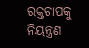ରକ୍ତଚାପକୁ ନିୟନ୍ତ୍ରଣ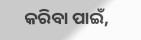କରିବା ପାଇଁ,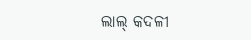ଲାଲ୍ କଦଳୀ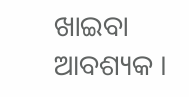ଖାଇବା ଆବଶ୍ୟକ ।